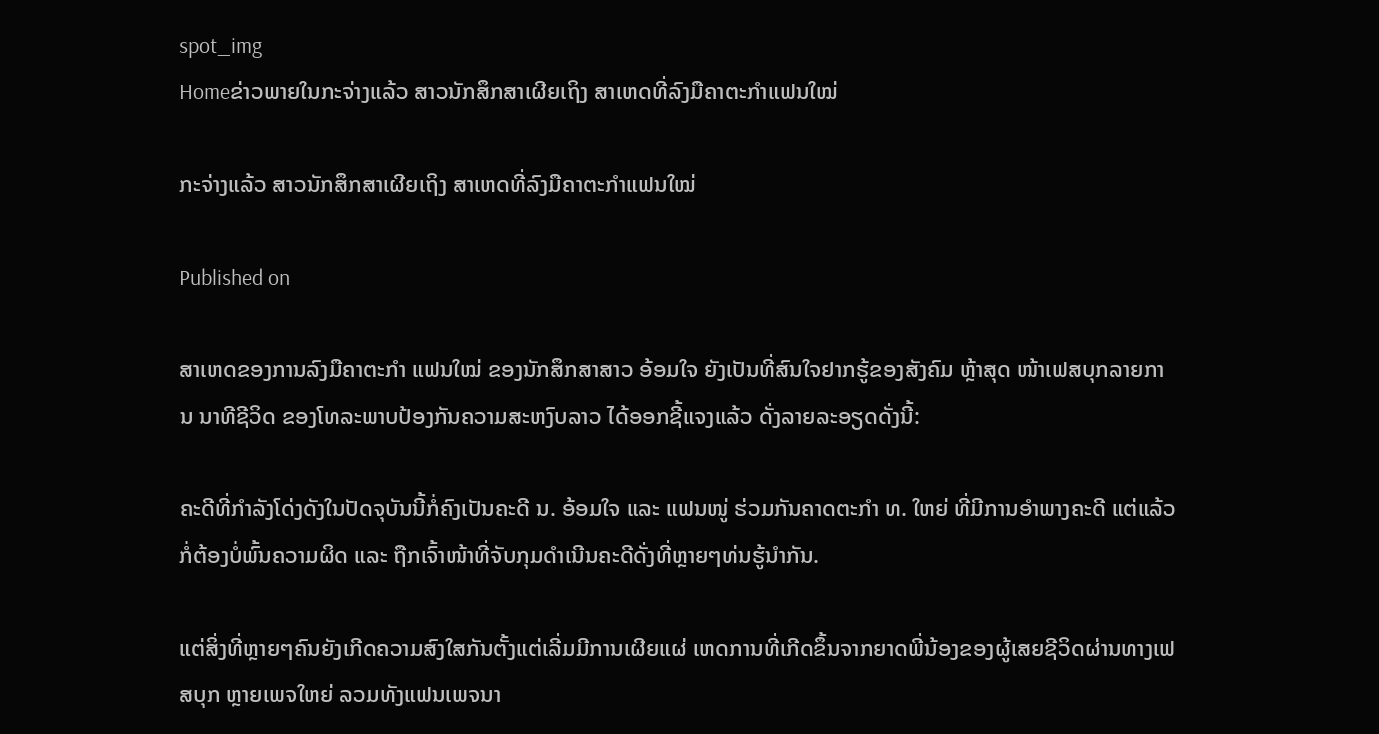spot_img
Homeຂ່າວພາຍໃນກະຈ່າງແລ້ວ ສາວນັກສຶກສາເຜີຍເຖິງ ສາເຫດທີ່ລົງມືຄາຕະກຳແຟນໃໝ່

ກະຈ່າງແລ້ວ ສາວນັກສຶກສາເຜີຍເຖິງ ສາເຫດທີ່ລົງມືຄາຕະກຳແຟນໃໝ່

Published on

ສາເຫດຂອງການລົງມືຄາຕະກຳ ແຟນໃໝ່ ຂອງນັກສຶກສາສາວ ອ້ອມໃຈ ຍັງເປັນທີ່ສົນໃຈຢາກຮູ້ຂອງສັງຄົມ ຫຼ້າສຸດ ໜ້າເຟສບຸກລາຍການ ນາທີຊີວິດ ຂອງໂທລະພາບປ້ອງກັນຄວາມສະຫງົບລາວ ໄດ້ອອກຊີ້ແຈງແລ້ວ ດັ່ງລາຍລະອຽດດັ່ງນີ້:

ຄະດີທີ່ກຳລັງໂດ່ງດັງໃນປັດຈຸບັນນີ້ກໍ່ຄົງເປັນຄະດີ ນ. ອ້ອມໃຈ ແລະ ແຟນໜູ່ ຮ່ວມກັນຄາດຕະກຳ ທ. ໃຫຍ່ ທີ່ມີການອຳພາງຄະດີ ແຕ່ແລ້ວກໍ່ຕ້ອງບໍ່ພົ້ນຄວາມຜິດ ແລະ ຖືກເຈົ້າໜ້າທີ່ຈັບກຸມດຳເນີນຄະດີດັ່ງທີ່ຫຼາຍໆທ່ນຮູ້ນຳກັນ.

ແຕ່ສິ່ງທີ່ຫຼາຍໆຄົນຍັງເກີດຄວາມສົງໃສກັນຕັ້ງແຕ່ເລີ່ມມີການເຜີຍແຜ່ ເຫດການທີ່ເກີດຂຶ້ນຈາກຍາດພີ່ນ້ອງຂອງຜູ້ເສຍຊີວິດຜ່ານທາງເຟສບຸກ ຫຼາຍເພຈໃຫຍ່ ລວມທັງແຟນເພຈນາ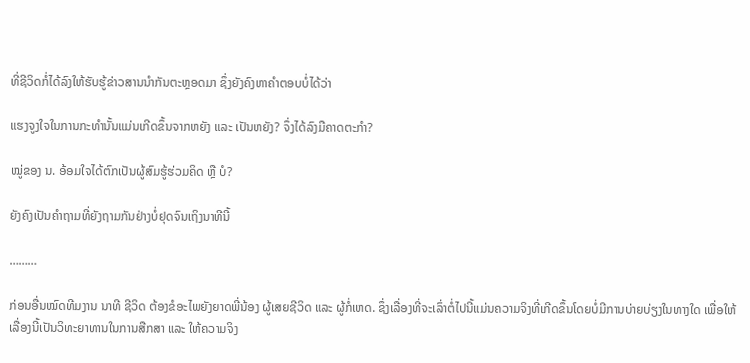ທີ່ຊີວິດກໍ່ໄດ້ລົງໃຫ້ຮັບຮູ້ຂ່າວສານນຳກັນຕະຫຼອດມາ ຊຶ່ງຍັງຄົງຫາຄຳຕອບບໍ່ໄດ້ວ່າ

ແຮງຈູງໃຈໃນການກະທຳນັ້ນແມ່ນເກີດຂຶ້ນຈາກຫຍັງ ແລະ ເປັນຫຍັງ? ຈຶ່ງໄດ້ລົງມືຄາດຕະກຳ?

ໝູ່ຂອງ ນ. ອ້ອມໃຈໄດ້ຕົກເປັນຜູ້ສົມຮູ້ຮ່ວມຄິດ ຫຼື ບໍ?

ຍັງຄົງເປັນຄຳຖາມທີ່ຍັງຖາມກັນຢ່າງບໍ່ຢຸດຈົນເຖິງນາທີນີ້

………

ກ່ອນອື່ນໝົດທີມງານ ນາທີ ຊີວິດ ຕ້ອງຂໍອະໄພຍັງຍາດພີ່ນ້ອງ ຜູ້ເສຍຊີວິດ ແລະ ຜູ້ກໍ່ເຫດ. ຊຶ່ງເລື່ອງທີ່ຈະເລົ່າຕໍ່ໄປນີ້ແມ່ນຄວາມຈິງທີ່ເກີດຂຶ້ນໂດຍບໍ່ມີການບ່າຍບ່ຽງໃນທາງໃດ ເພື່ອໃຫ້ເລື່ອງນີ້ເປັນວິທະຍາທານໃນການສືກສາ ແລະ ໃຫ້ຄວາມຈິງ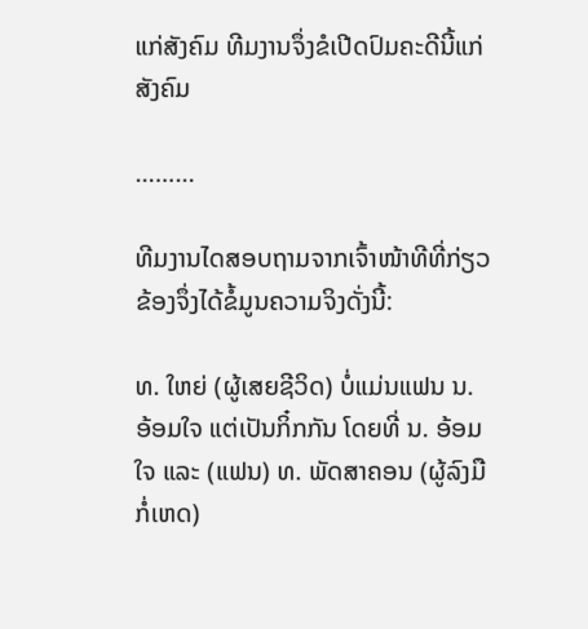ແກ່ສັງຄົມ ທີມງານຈຶ່ງຂໍເປີດປົມຄະດີນີ້ແກ່ສັງຄົມ

………

ທີມງານໄດສອບຖາມຈາກເຈົ້າໜ້າທີທີ່ກ່ຽວຂ້ອງຈຶ່ງໄດ້ຂໍ້ມູນຄວາມຈິງດັ່ງນີ້:

ທ. ໃຫຍ່ (ຜູ້ເສຍຊີວິດ) ບໍ່ແມ່ນແຟນ ນ. ອ້ອມໃຈ ແຕ່ເປັນກິ໋ກກັນ ໂດຍທີ່ ນ. ອ້ອມໃຈ ແລະ (ແຟນ) ທ. ພັດສາຄອນ (ຜູ້ລົງມືກໍ່ເຫດ)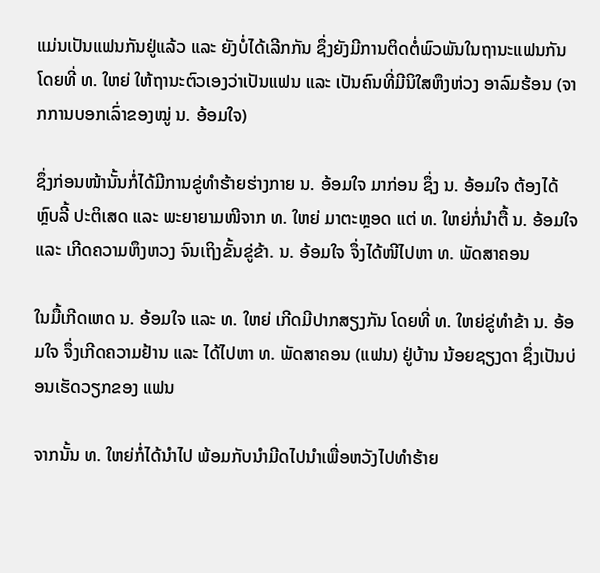ແມ່ນເປັນແຟນກັນຢູ່ແລ້ວ ແລະ ຍັງບໍ່ໄດ້ເລີກກັນ ຊຶ່ງຍັງມີການຕິດຕໍ່ພົວພັນໃນຖານະແຟນກັນ ໂດຍທີ່ ທ. ໃຫຍ່ ໃຫ້ຖານະຕົວເອງວ່າເປັນແຟນ ແລະ ເປັນຄົນທີ່ມີນິໃສຫຶງຫ່ວງ ອາລົມຮ້ອນ (ຈາກການບອກເລົ່າຂອງໝູ່ ນ. ອ້ອມໃຈ)

ຊຶ່ງກ່ອນໜ້ານັ້ນກໍ່ໄດ້ມີການຂູ່ທຳຮ້າຍຮ່າງກາຍ ນ. ອ້ອມໃຈ ມາກ່ອນ ຊຶ່ງ ນ. ອ້ອມໃຈ ຕ້ອງໄດ້ຫຼົບລີ້ ປະຕິເສດ ແລະ ພະຍາຍາມໜີຈາກ ທ. ໃຫຍ່ ມາຕະຫຼອດ ແຕ່ ທ. ໃຫຍ່ກໍ່ນຳຕື້ ນ. ອ້ອມໃຈ ແລະ ເກີດຄວາມຫຶງຫວງ ຈົນເຖິງຂັ້ນຂູ່ຂ້າ. ນ. ອ້ອມໃຈ ຈຶ່ງໄດ້ໜີໄປຫາ ທ. ພັດສາຄອນ

ໃນມື້ເກີດເຫດ ນ. ອ້ອມໃຈ ແລະ ທ. ໃຫຍ່ ເກີດມີປາກສຽງກັນ ໂດຍທີ່ ທ. ໃຫຍ່ຂູ່ທຳຂ້າ ນ. ອ້ອມໃຈ ຈຶ່ງເກີດຄວາມຢ້ານ ແລະ ໄດ້ໄປຫາ ທ. ພັດສາຄອນ (ແຟນ) ຢູ່ບ້ານ ນ້ອຍຊຽງດາ ຊຶ່ງເປັນບ່ອນເຮັດວຽກຂອງ ແຟນ

ຈາກນັ້ນ ທ. ໃຫຍ່ກໍ່ໄດ້ນຳໄປ ພ້ອມກັບນຳມີດໄປນຳເພື່ອຫວັງໄປທຳຮ້າຍ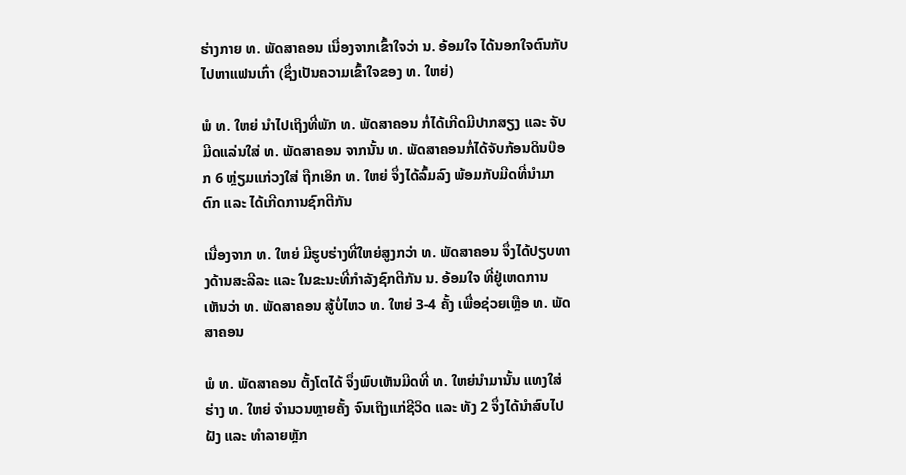ຮ່າງກາຍ ທ. ພັດສາຄອນ ເນື່ອງຈາກເຂົ້າໃຈວ່າ ນ. ອ້ອມໃຈ ໄດ້ນອກໃຈຕົນກັບໄປຫາແຟນເກົ່າ (ຊຶ່ງເປັນຄວາມເຂົ້າໃຈຂອງ ທ. ໃຫຍ່)

ພໍ ທ. ໃຫຍ່ ນຳໄປເຖິງທີ່ພັກ ທ. ພັດສາຄອນ ກໍ່ໄດ້ເກີດມີປາກສຽງ ແລະ ຈັບມີດແລ່ນໃສ່ ທ. ພັດສາຄອນ ຈາກນັ້ນ ທ. ພັດສາຄອນກໍ່ໄດ້ຈັບກ້ອນດິນບ໊ອກ 6 ຫຼ່ຽມແກ່ວງໃສ່ ຖືກເອິກ ທ. ໃຫຍ່ ຈຶ່ງໄດ້ລົ້ມລົງ ພ້ອມກັບມີດທີ່ນຳມາຕົກ ແລະ ໄດ້ເກີດການຊົກຕີກັນ

ເນື່ອງຈາກ ທ. ໃຫຍ່ ມີຮູບຮ່າງທີ່ໃຫຍ່ສູງກວ່າ ທ. ພັດສາຄອນ ຈຶ່ງໄດ້ປຽບທາງດ້ານສະລີລະ ແລະ ໃນຂະນະທີ່ກຳລັງຊົກຕີກັນ ນ. ອ້ອມໃຈ ທີ່ຢູ່ເຫດການ ເຫັນວ່າ ທ. ພັດສາຄອນ ສູ້ບໍ່ໄຫວ ທ. ໃຫຍ່ 3-4 ຄັ້ງ ເພື່ອຊ່ວຍເຫຼືອ ທ. ພັດສາຄອນ

ພໍ ທ. ພັດສາຄອນ ຕັ້ງໂຕໄດ້ ຈຶ່ງພົບເຫັນມີດທີ່ ທ. ໃຫຍ່ນຳມານັ້ນ ແທງໃສ່ຮ່າງ ທ. ໃຫຍ່ ຈຳນວນຫຼາຍຄັ້ງ ຈົນເຖິງແກ່ຊີວິດ ແລະ ທັງ 2 ຈຶ່ງໄດ້ນຳສົບໄປຝັງ ແລະ ທຳລາຍຫຼັກ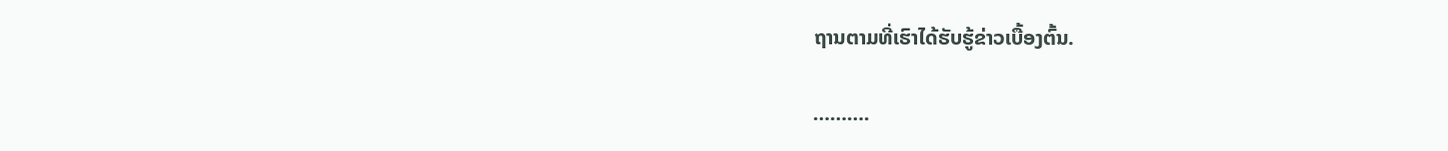ຖານຕາມທີ່ເຮົາໄດ້ຮັບຮູ້ຂ່າວເບື້ອງຕົ້ນ.

……….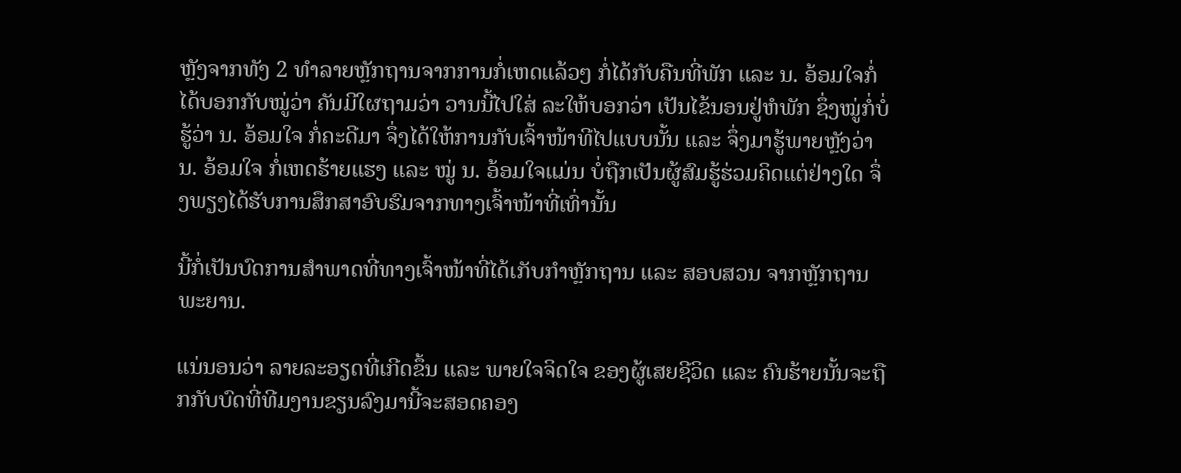ຫຼັງຈາກທັງ 2 ທຳລາຍຫຼັກຖານຈາກການກໍ່ເຫດແລ້ວໆ ກໍ່ໄດ້ກັບຄືນທີ່ພັກ ແລະ ນ. ອ້ອມໃຈກໍ່ໄດ້ບອກກັບໝູ່ວ່າ ຄັນມີໃຜຖາມວ່າ ວານນີ້ໄປໃສ່ ລະໃຫ້ບອກວ່າ ເປັນໄຂ້ນອນຢູ່ຫໍພັກ ຊຶ່ງໝູ່ກໍ່ບໍ່ຮູ້ວ່າ ນ. ອ້ອມໃຈ ກໍ່ຄະດີມາ ຈຶ່ງໄດ້ໃຫ້ການກັບເຈົ້າໜ້າທີໄປແບບນັ້ນ ແລະ ຈຶ່ງມາຮູ້ພາຍຫຼັງວ່າ ນ. ອ້ອມໃຈ ກໍ່ເຫດຮ້າຍແຮງ ແລະ ໝູ່ ນ. ອ້ອມໃຈແມ່ນ ບໍ່ຖືກເປັນຜູ້ສົມຮູ້ຮ່ວມຄິດແຕ່ຢ່າງໃດ ຈຶ່ງພຽງໄດ້ຮັບການສຶກສາອົບຮົມຈາກທາງເຈົ້າໜ້າທີ່ເທົ່ານັ້ນ

ນີ້ກໍ່ເປັນບົດການສຳພາດທີ່ທາງເຈົ້າໜ້າທີ່ໄດ້ເກັບກຳຫຼັກຖານ ແລະ ສອບສວນ ຈາກຫຼັກຖານ ພະຍານ.

ແນ່ນອນວ່າ ລາຍລະອຽດທີ່ເກີດຂຶ້ນ ແລະ ພາຍໃຈຈິດໃຈ ຂອງຜູ້ເສຍຊີວິດ ແລະ ຄົນຮ້າຍນັ້ນຈະຖືກກັບບົດທີ່ທີມງານຂຽນລົງມານີ້ຈະສອດຄອງ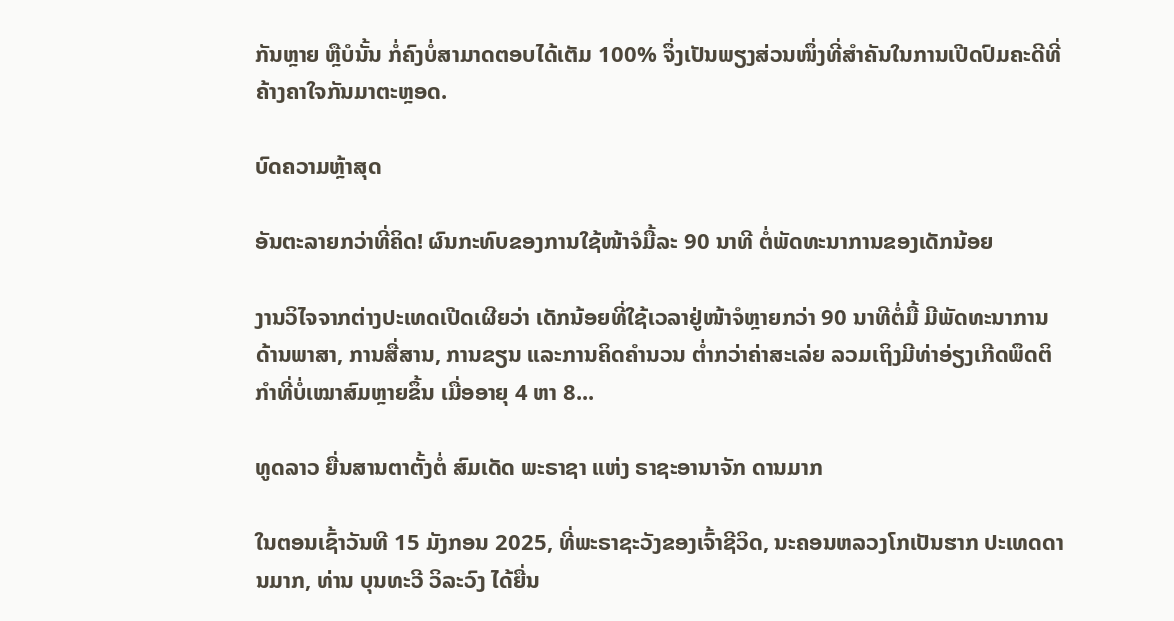ກັນຫຼາຍ ຫຼືບໍນັ້ນ ກໍ່ຄົງບໍ່ສາມາດຕອບໄດ້ເຕັມ 100% ຈຶ່ງເປັນພຽງສ່ວນໜຶ່ງທີ່ສຳຄັນໃນການເປີດປົມຄະດີທີ່ຄ້າງຄາໃຈກັນມາຕະຫຼອດ.

ບົດຄວາມຫຼ້າສຸດ

ອັນຕະລາຍກວ່າທີ່ຄິດ! ຜົນກະທົບຂອງການໃຊ້ໜ້າຈໍມື້ລະ 90 ນາທີ ຕໍ່ພັດທະນາການຂອງເດັກນ້ອຍ

ງານວິໄຈຈາກຕ່າງປະເທດເປີດເຜີຍວ່າ ເດັກນ້ອຍທີ່ໃຊ້ເວລາຢູ່ໜ້າຈໍຫຼາຍກວ່າ 90 ນາທີຕໍ່ມື້ ມີພັດທະນາການດ້ານພາສາ, ການສື່ສານ, ການຂຽນ ແລະການຄິດຄຳນວນ ຕໍ່າກວ່າຄ່າສະເລ່ຍ ລວມເຖິງມີທ່າອ່ຽງເກີດພຶດຕິກຳທີ່ບໍ່ເໝາສົມຫຼາຍຂຶ້ນ ເມື່ອອາຍຸ 4 ຫາ 8...

ທູດລາວ ຍື່ນສານຕາຕັ້ງຕໍ່ ສົມເດັດ ພະຣາຊາ ແຫ່ງ ຣາຊະອານາຈັກ ດານມາກ

ໃນຕອນເຊົ້າວັນທີ 15 ມັງກອນ 2025, ທີ່ພະຣາຊະວັງຂອງເຈົ້າຊີວິດ, ນະຄອນຫລວງໂກເປັນຮາກ ປະເທດດານມາກ, ທ່ານ ບຸນທະວີ ວິລະວົງ ໄດ້ຍື່ນ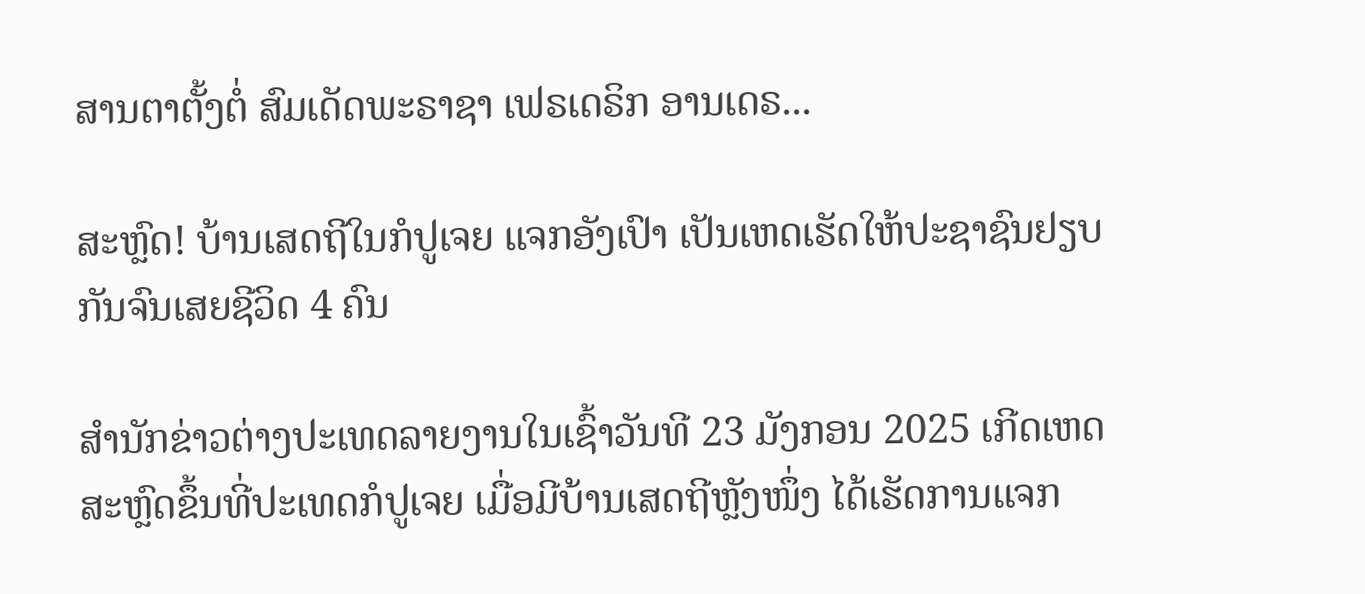ສານຕາຕັ້ງຕໍ່ ສົມເດັດພະຣາຊາ ເຟຣເດຣິກ ອານເດຣ...

ສະຫຼົດ! ບ້ານເສດຖີໃນກໍປູເຈຍ ແຈກອັງເປົາ ເປັນເຫດເຮັດໃຫ້ປະຊາຊົນຢຽບກັນຈົນເສຍຊີວິດ 4 ຄົນ

ສຳນັກຂ່າວຕ່າງປະເທດລາຍງານໃນເຊົ້າວັນທີ 23 ມັງກອນ 2025 ເກີດເຫດສະຫຼົດຂຶ້ນທີ່ປະເທດກໍປູເຈຍ ເມື່ອມີບ້ານເສດຖີຫຼັງໜຶ່ງ ໄດ້ເຮັດການແຈກ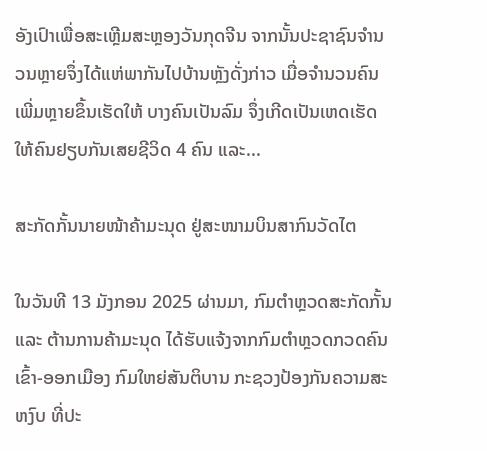ອັງເປົາເພື່ອສະເຫຼີມສະຫຼອງວັນກຸດຈີນ ຈາກນັ້ນປະຊາຊົນຈຳນວນຫຼາຍຈຶ່ງໄດ້ແຫ່ພາກັນໄປບ້ານຫຼັງດັ່ງກ່າວ ເມື່ອຈຳນວນຄົນເພີ່ມຫຼາຍຂຶ້ນເຮັດໃຫ້ ບາງຄົນເປັນລົມ ຈຶ່ງເກີດເປັນເຫດເຮັດໃຫ້ຄົນຢຽບກັນເສຍຊີວິດ 4 ຄົນ ແລະ...

ສະກັດກັ້ນນາຍໜ້າຄ້າມະນຸດ ຢູ່ສະໜາມບິນສາກົນວັດໄຕ

ໃນວັນທີ 13 ມັງກອນ 2025 ຜ່ານມາ, ກົມຕໍາຫຼວດສະກັດກັ້ນ ແລະ ຕ້ານການຄ້າມະນຸດ ໄດ້ຮັບແຈ້ງຈາກກົມຕໍາຫຼວດກວດຄົນເຂົ້າ-ອອກເມືອງ ກົມໃຫຍ່ສັນຕິບານ ກະຊວງປ້ອງກັນຄວາມສະຫງົບ ທີ່ປະ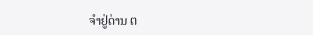ຈຳຢູ່ດ່ານ ຕ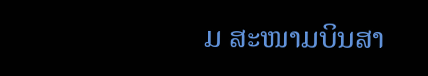ມ ສະໜາມບິນສາ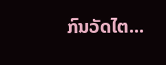ກົນວັດໄຕ...